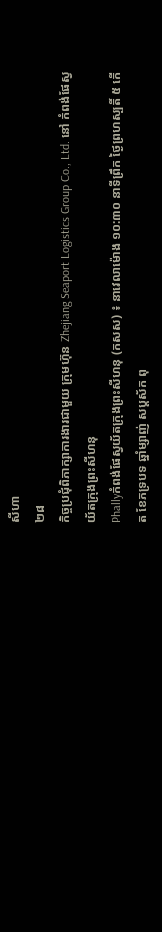សីហា
២៨
កិច្ចប្រជុំពិភាក្សាការងារជាមួយ ក្រុមហ៊ុន Zhejiang Seaport Logistics Group Co., Ltd. នៅ កំពង់ផែស្វយ័តក្រុងព្រះសីហនុ
Phallyកំពង់ផែស្វយ័តក្រុងព្រះសីហនុ (កសស) ៖ នាវេលាម៉ោង ១០:៣០ នាទីព្រឹក ថ្ងៃព្រហស្បតិ៍ ៥ កើត ខែភទ្របទ ឆ្នាំម្សាញ់ សប្តស័ក ពុ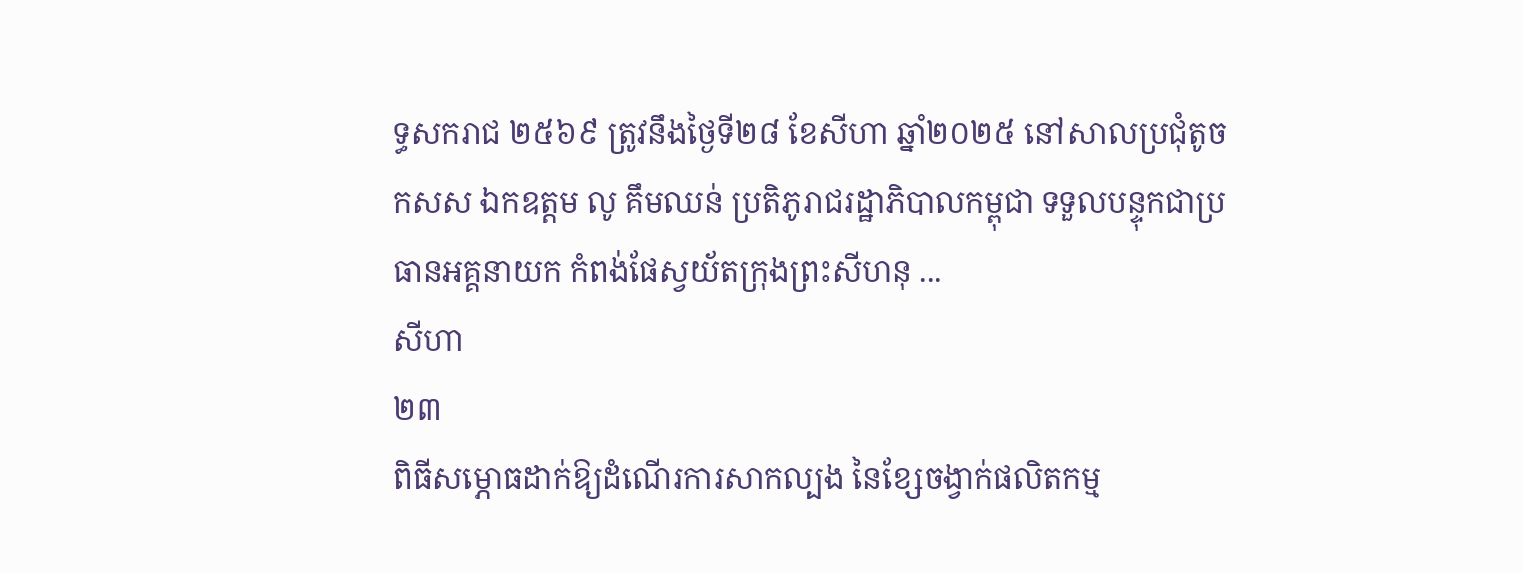ទ្ធសករាជ ២៥៦៩ ត្រូវនឹងថ្ងៃទី២៨ ខែសីហា ឆ្នាំ២០២៥ នៅសាលប្រជុំតូច កសស ឯកឧត្តម លូ គឹមឈន់ ប្រតិភូរាជរដ្ឋាភិបាលកម្ពុជា ទទួលបន្ទុកជាប្រធានអគ្គនាយក កំពង់ផែស្វយ័តក្រុងព្រះសីហនុ ...
សីហា
២៣
ពិធីសម្ភោធដាក់ឱ្យដំណើរការសាកល្បង នៃខ្សែចង្វាក់ផលិតកម្ម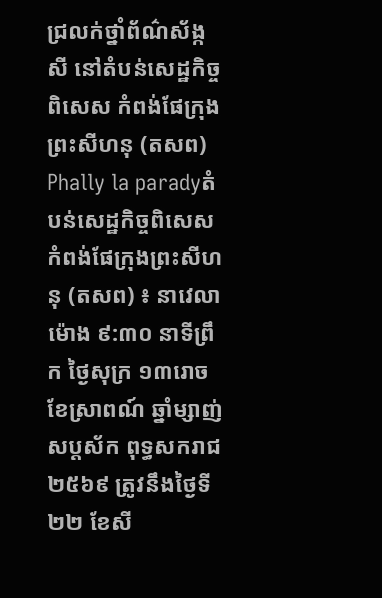ជ្រលក់ថ្នាំព័ណ៌ស័ង្កសី នៅតំបន់សេដ្ឋកិច្ចពិសេស កំពង់ផែក្រុងព្រះសីហនុ (តសព)
Phally la paradyតំបន់សេដ្ឋកិច្ចពិសេស កំពង់ផែក្រុងព្រះសីហនុ (តសព) ៖ នាវេលាម៉ោង ៩:៣០ នាទីព្រឹក ថ្ងៃសុក្រ ១៣រោច ខែស្រាពណ៍ ឆ្នាំម្សាញ់ សប្តស័ក ពុទ្ធសករាជ ២៥៦៩ ត្រូវនឹងថ្ងៃទី២២ ខែសី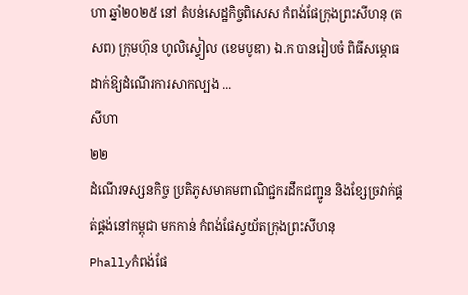ហា ឆ្នាំ២០២៥ នៅ តំបន់សេដ្ឋកិច្ចពិសេស កំពង់ផែក្រុងព្រះសីហនុ (តសព) ក្រុមហ៊ុន ហូលិស្ទៀល (ខេមបូឌា) ឯ.ក បានរៀបចំ ពិធីសម្ភោធដាក់ឱ្យដំណើរការសាកល្បង ...
សីហា
២២
ដំណើរទស្សនកិច្ច ប្រតិភូសមាគមពាណិជ្ជករដឹកជញ្ជូន និងខ្សែច្រវាក់ផ្គត់ផ្គង់នៅកម្ពុជា មកកាន់ កំពង់ផែស្វយ័តក្រុងព្រះសីហនុ
Phallyកំពង់ផែ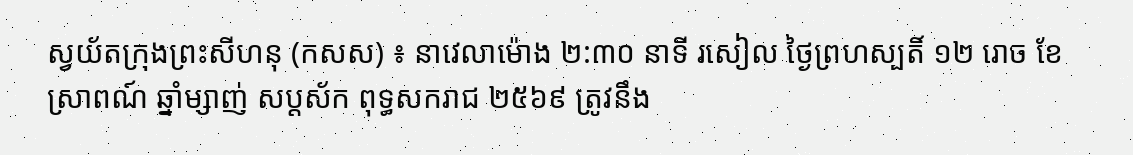ស្វយ័តក្រុងព្រះសីហនុ (កសស) ៖ នាវេលាម៉ោង ២:៣០ នាទី រសៀល ថ្ងៃព្រហស្បតិ៍ ១២ រោច ខែស្រាពណ៍ ឆ្នាំម្សាញ់ សប្តស័ក ពុទ្ធសករាជ ២៥៦៩ ត្រូវនឹង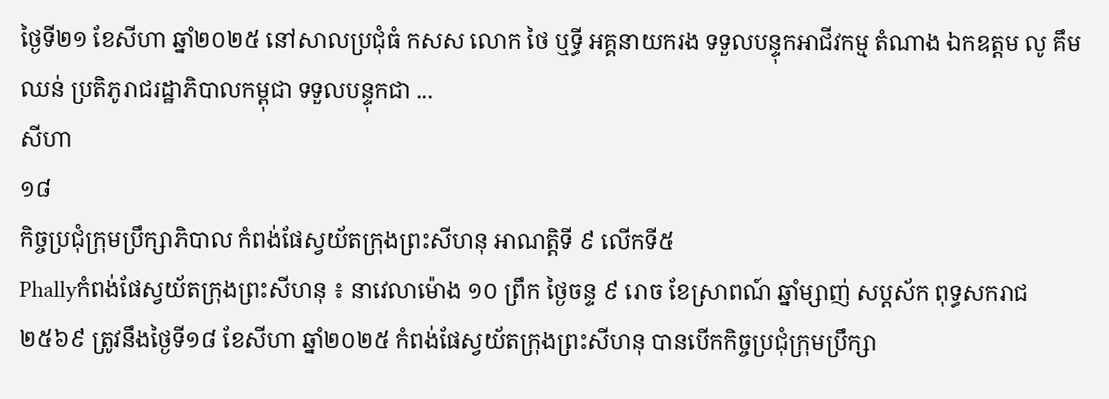ថ្ងៃទី២១ ខែសីហា ឆ្នាំ២០២៥ នៅសាលប្រជុំធំ កសស លោក ថៃ ឬទ្ធី អគ្គនាយករង ទទួលបន្ទុកអាជីវកម្ម តំណាង ឯកឧត្តម លូ គឹមឈន់ ប្រតិភូរាជរដ្ឋាភិបាលកម្ពុជា ទទួលបន្ទុកជា ...
សីហា
១៨
កិច្ចប្រជុំក្រុមប្រឹក្សាភិបាល កំពង់ផែស្វយ័តក្រុងព្រះសីហនុ អាណត្តិទី ៩ លើកទី៥
Phallyកំពង់ផែស្វយ័តក្រុងព្រះសីហនុ ៖ នាវេលាម៉ោង ១០ ព្រឹក ថ្ងៃចន្ទ ៩ រោច ខែស្រាពណ៍ ឆ្នាំម្សាញ់ សប្តស័ក ពុទ្ធសករាជ ២៥៦៩ ត្រូវនឹងថ្ងៃទី១៨ ខែសីហា ឆ្នាំ២០២៥ កំពង់ផែស្វយ័តក្រុងព្រះសីហនុ បានបើកកិច្ចប្រជុំក្រុមប្រឹក្សា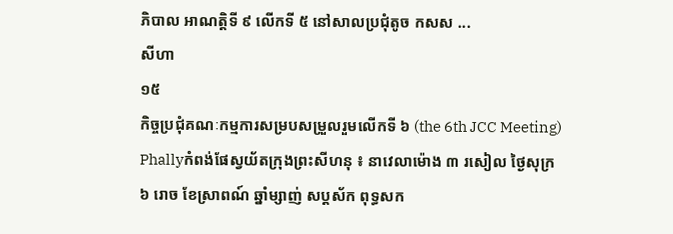ភិបាល អាណត្តិទី ៩ លើកទី ៥ នៅសាលប្រជុំតូច កសស ...
សីហា
១៥
កិច្ចប្រជុំគណៈកម្មការសម្របសម្រួលរួមលើកទី ៦ (the 6th JCC Meeting)
Phallyកំពង់ផែស្វយ័តក្រុងព្រះសីហនុ ៖ នាវេលាម៉ោង ៣ រសៀល ថ្ងៃសុក្រ ៦ រោច ខែស្រាពណ៍ ឆ្នាំម្សាញ់ សប្តស័ក ពុទ្ធសក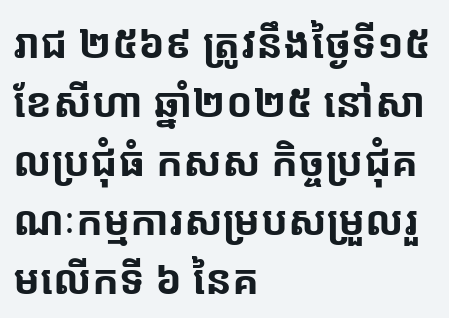រាជ ២៥៦៩ ត្រូវនឹងថ្ងៃទី១៥ ខែសីហា ឆ្នាំ២០២៥ នៅសាលប្រជុំធំ កសស កិច្ចប្រជុំគណៈកម្មការសម្របសម្រួលរួមលើកទី ៦ នៃគ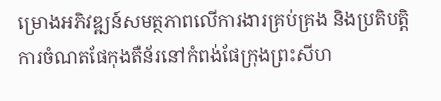ម្រោងអភិវឌ្ឍន៍សមត្ថភាពលើការងារគ្រប់គ្រង និងប្រតិបត្តិការចំណតផែកុងតឺន័រនៅកំពង់ផែក្រុងព្រះសីហ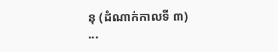នុ (ដំណាក់កាលទី ៣) ...